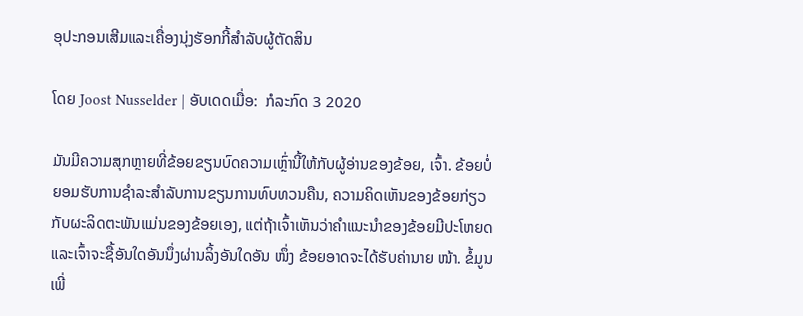ອຸປະກອນເສີມແລະເຄື່ອງນຸ່ງຮັອກກີ້ສໍາລັບຜູ້ຕັດສິນ

ໂດຍ Joost Nusselder | ອັບເດດເມື່ອ:  ກໍລະກົດ 3 2020

ມັນມີຄວາມສຸກຫຼາຍທີ່ຂ້ອຍຂຽນບົດຄວາມເຫຼົ່ານີ້ໃຫ້ກັບຜູ້ອ່ານຂອງຂ້ອຍ, ເຈົ້າ. ຂ້ອຍບໍ່ຍອມຮັບການຊໍາລະສໍາລັບການຂຽນການທົບທວນຄືນ, ຄວາມຄິດເຫັນຂອງຂ້ອຍກ່ຽວກັບຜະລິດຕະພັນແມ່ນຂອງຂ້ອຍເອງ, ແຕ່ຖ້າເຈົ້າເຫັນວ່າຄໍາແນະນໍາຂອງຂ້ອຍມີປະໂຫຍດແລະເຈົ້າຈະຊື້ອັນໃດອັນນຶ່ງຜ່ານລິ້ງອັນໃດອັນ ໜຶ່ງ ຂ້ອຍອາດຈະໄດ້ຮັບຄ່ານາຍ ໜ້າ. ຂໍ້ມູນເພີ່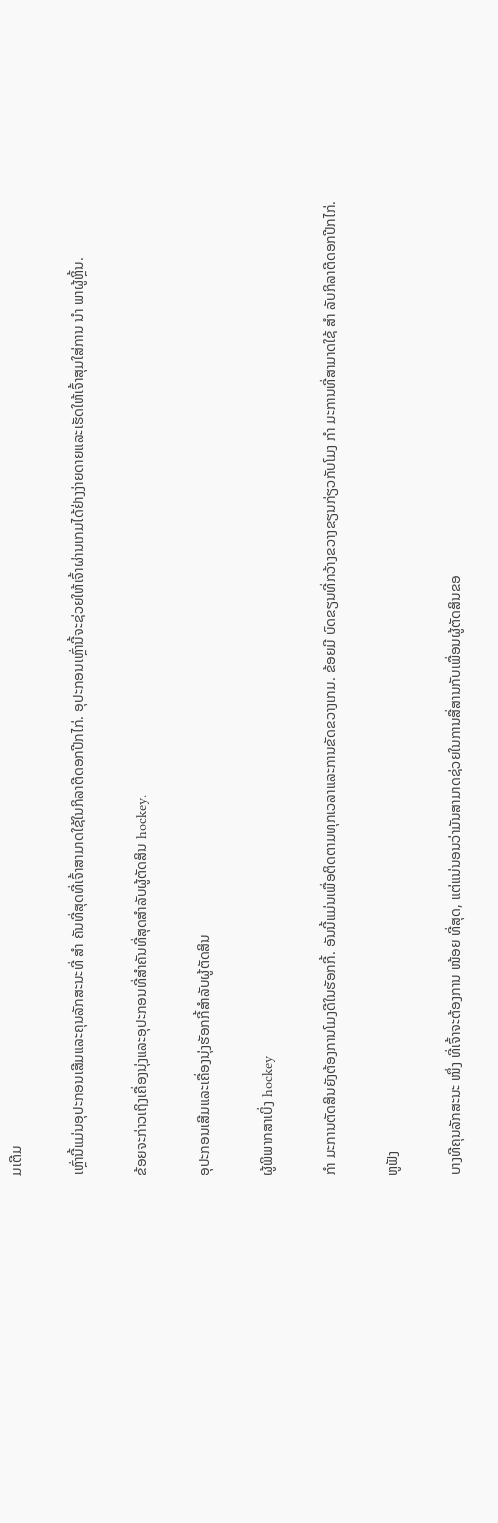ມເຕີມ

ເຫຼົ່ານີ້ແມ່ນອຸປະກອນເສີມແລະຄຸນລັກສະນະທີ່ ສຳ ຄັນທີ່ສຸດທີ່ເຈົ້າສາມາດໃຊ້ໃນກິລາຕີດອກປີກໄກ່. ອຸປະກອນເຫຼົ່ານີ້ຈະຊ່ວຍໃຫ້ເຈົ້າຜ່ານເກມໄດ້ຢ່າງງ່າຍດາຍແລະເຮັດໃຫ້ເຈົ້າສຸມໃສ່ການ ນຳ ພາຜູ້ຫຼິ້ນ.

ຂ້ອຍຈະກ່າວເຖິງເຄື່ອງນຸ່ງແລະອຸປະກອນທີ່ສໍາຄັນທີ່ສຸດສໍາລັບຜູ້ຕັດສິນ hockey.

ອຸປະກອນເສີມແລະເຄື່ອງນຸ່ງຮັອກກີ້ສໍາລັບຜູ້ຕັດສິນ

ຜູ້ພິພາກສາເບິ່ງ hockey

ກຳ ມະການຕັດສິນຍັງຕ້ອງການໂມງດີໃນຮັອກກີ້. ອັນນີ້ແມ່ນເພື່ອຕິດຕາມທຸກເວລາແລະການຂັດຂວາງເກມ. ຂ້ອຍມີ ບົດຂຽນທີ່ກວ້າງຂວາງຂຽນກ່ຽວກັບໂມງ ກຳ ມະການທີ່ສາມາດໃຊ້ ສຳ ລັບກິລາຕີດອກປີກໄກ່.

ຫູຟັງ

ບາງທີຄຸນລັກສະນະ ໜຶ່ງ ທີ່ເຈົ້າຈະຕ້ອງການ ໜ້ອຍ ທີ່ສຸດ, ແຕ່ແນ່ນອນວ່າມັນສາມາດຊ່ວຍໃນການສື່ສານກັບເພື່ອນຜູ້ຕັດສິນຂອ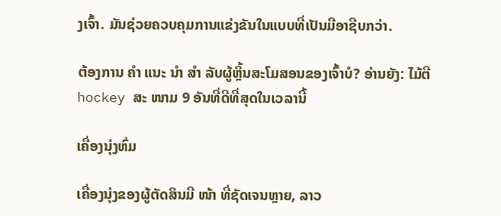ງເຈົ້າ. ມັນຊ່ວຍຄວບຄຸມການແຂ່ງຂັນໃນແບບທີ່ເປັນມືອາຊີບກວ່າ.

ຕ້ອງການ ຄຳ ແນະ ນຳ ສຳ ລັບຜູ້ຫຼິ້ນສະໂມສອນຂອງເຈົ້າບໍ? ອ່ານຍັງ: ໄມ້ຕີ hockey ສະ ໜາມ 9 ອັນທີ່ດີທີ່ສຸດໃນເວລານີ້

ເຄື່ອງນຸ່ງຫົ່ມ

ເຄື່ອງນຸ່ງຂອງຜູ້ຕັດສິນມີ ໜ້າ ທີ່ຊັດເຈນຫຼາຍ, ລາວ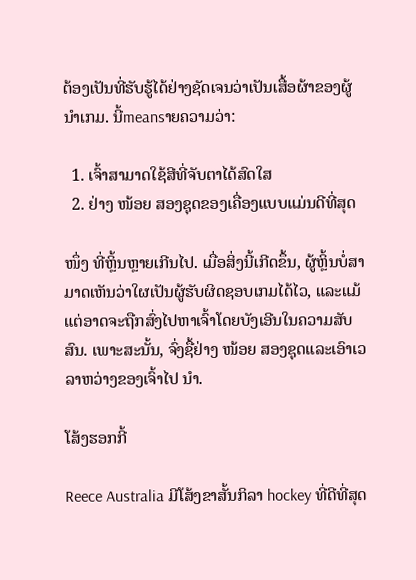ຕ້ອງເປັນທີ່ຮັບຮູ້ໄດ້ຢ່າງຊັດເຈນວ່າເປັນເສື້ອຜ້າຂອງຜູ້ນໍາເກມ. ນີ້meansາຍຄວາມວ່າ:

  1. ເຈົ້າສາມາດໃຊ້ສີທີ່ຈັບຕາໄດ້ສົດໃສ
  2. ຢ່າງ ໜ້ອຍ ສອງຊຸດຂອງເຄື່ອງແບບແມ່ນດີທີ່ສຸດ

ໜຶ່ງ ທີ່ຫຼິ້ນຫຼາຍເກີນໄປ. ເມື່ອສິ່ງນີ້ເກີດຂຶ້ນ, ຜູ້ຫຼິ້ນບໍ່ສາມາດເຫັນວ່າໃຜເປັນຜູ້ຮັບຜິດຊອບເກມໄດ້ໄວ, ແລະແມ້ແຕ່ອາດຈະຖືກສົ່ງໄປຫາເຈົ້າໂດຍບັງເອີນໃນຄວາມສັບສົນ. ເພາະສະນັ້ນ, ຈົ່ງຊື້ຢ່າງ ໜ້ອຍ ສອງຊຸດແລະເອົາເວລາຫວ່າງຂອງເຈົ້າໄປ ນຳ.

ໂສ້ງຮອກກີ້

Reece Australia ມີໂສ້ງຂາສັ້ນກິລາ hockey ທີ່ດີທີ່ສຸດ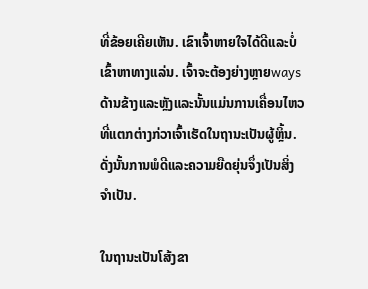ທີ່ຂ້ອຍເຄີຍເຫັນ. ເຂົາເຈົ້າຫາຍໃຈໄດ້ດີແລະບໍ່ເຂົ້າຫາທາງແລ່ນ. ເຈົ້າຈະຕ້ອງຍ່າງຫຼາຍwaysດ້ານຂ້າງແລະຫຼັງແລະນັ້ນແມ່ນການເຄື່ອນໄຫວທີ່ແຕກຕ່າງກ່ວາເຈົ້າເຮັດໃນຖານະເປັນຜູ້ຫຼິ້ນ. ດັ່ງນັ້ນການພໍດີແລະຄວາມຍືດຍຸ່ນຈຶ່ງເປັນສິ່ງຈໍາເປັນ.

ໃນຖານະເປັນໂສ້ງຂາ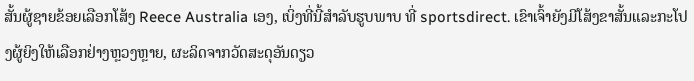ສັ້ນຜູ້ຊາຍຂ້ອຍເລືອກໂສ້ງ Reece Australia ເອງ, ເບິ່ງທີ່ນີ້ສໍາລັບຮູບພາບ ທີ່ sportsdirect. ເຂົາເຈົ້າຍັງມີໂສ້ງຂາສັ້ນແລະກະໂປງຜູ້ຍິງໃຫ້ເລືອກຢ່າງຫຼວງຫຼາຍ, ຜະລິດຈາກວັດສະດຸອັນດຽວ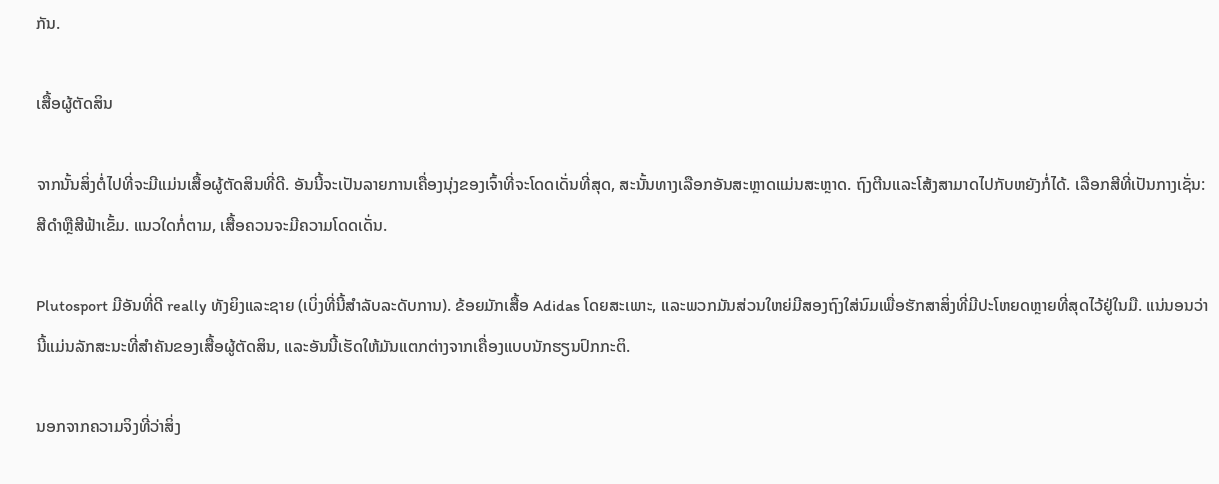ກັນ.

ເສື້ອຜູ້ຕັດສິນ

ຈາກນັ້ນສິ່ງຕໍ່ໄປທີ່ຈະມີແມ່ນເສື້ອຜູ້ຕັດສິນທີ່ດີ. ອັນນີ້ຈະເປັນລາຍການເຄື່ອງນຸ່ງຂອງເຈົ້າທີ່ຈະໂດດເດັ່ນທີ່ສຸດ, ສະນັ້ນທາງເລືອກອັນສະຫຼາດແມ່ນສະຫຼາດ. ຖົງຕີນແລະໂສ້ງສາມາດໄປກັບຫຍັງກໍ່ໄດ້. ເລືອກສີທີ່ເປັນກາງເຊັ່ນ: ສີດໍາຫຼືສີຟ້າເຂັ້ມ. ແນວໃດກໍ່ຕາມ, ເສື້ອຄວນຈະມີຄວາມໂດດເດັ່ນ.

Plutosport ມີອັນທີ່ດີ really ທັງຍິງແລະຊາຍ (ເບິ່ງທີ່ນີ້ສໍາລັບລະດັບການ). ຂ້ອຍມັກເສື້ອ Adidas ໂດຍສະເພາະ, ແລະພວກມັນສ່ວນໃຫຍ່ມີສອງຖົງໃສ່ນົມເພື່ອຮັກສາສິ່ງທີ່ມີປະໂຫຍດຫຼາຍທີ່ສຸດໄວ້ຢູ່ໃນມື. ແນ່ນອນວ່ານີ້ແມ່ນລັກສະນະທີ່ສໍາຄັນຂອງເສື້ອຜູ້ຕັດສິນ, ແລະອັນນີ້ເຮັດໃຫ້ມັນແຕກຕ່າງຈາກເຄື່ອງແບບນັກຮຽນປົກກະຕິ.

ນອກຈາກຄວາມຈິງທີ່ວ່າສິ່ງ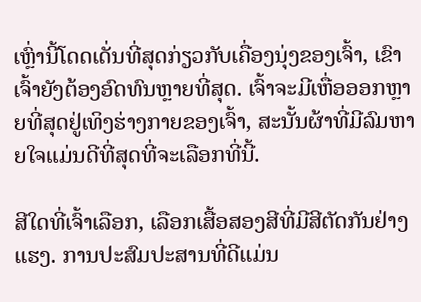ເຫຼົ່ານີ້ໂດດເດັ່ນທີ່ສຸດກ່ຽວກັບເຄື່ອງນຸ່ງຂອງເຈົ້າ, ເຂົາເຈົ້າຍັງຕ້ອງອົດທົນຫຼາຍທີ່ສຸດ. ເຈົ້າຈະມີເຫື່ອອອກຫຼາຍທີ່ສຸດຢູ່ເທິງຮ່າງກາຍຂອງເຈົ້າ, ສະນັ້ນຜ້າທີ່ມີລົມຫາຍໃຈແມ່ນດີທີ່ສຸດທີ່ຈະເລືອກທີ່ນີ້.

ສີໃດທີ່ເຈົ້າເລືອກ, ເລືອກເສື້ອສອງສີທີ່ມີສີຕັດກັນຢ່າງແຮງ. ການປະສົມປະສານທີ່ດີແມ່ນ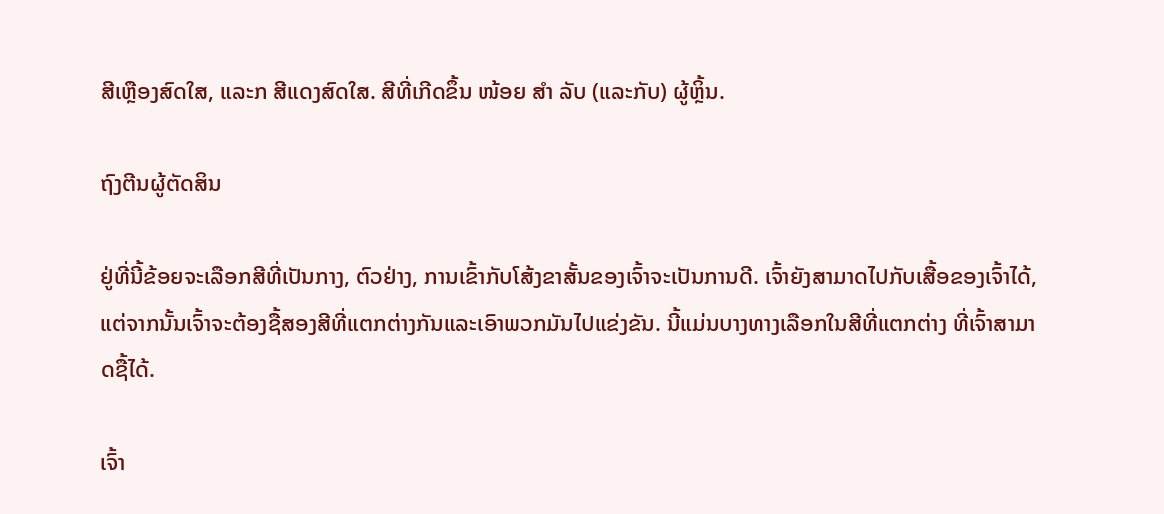ສີເຫຼືອງສົດໃສ, ແລະກ ສີແດງສົດໃສ. ສີທີ່ເກີດຂຶ້ນ ໜ້ອຍ ສຳ ລັບ (ແລະກັບ) ຜູ້ຫຼິ້ນ.

ຖົງຕີນຜູ້ຕັດສິນ

ຢູ່ທີ່ນີ້ຂ້ອຍຈະເລືອກສີທີ່ເປັນກາງ, ຕົວຢ່າງ, ການເຂົ້າກັບໂສ້ງຂາສັ້ນຂອງເຈົ້າຈະເປັນການດີ. ເຈົ້າຍັງສາມາດໄປກັບເສື້ອຂອງເຈົ້າໄດ້, ແຕ່ຈາກນັ້ນເຈົ້າຈະຕ້ອງຊື້ສອງສີທີ່ແຕກຕ່າງກັນແລະເອົາພວກມັນໄປແຂ່ງຂັນ. ນີ້ແມ່ນບາງທາງເລືອກໃນສີທີ່ແຕກຕ່າງ ທີ່ເຈົ້າສາມາດຊື້ໄດ້.

ເຈົ້າ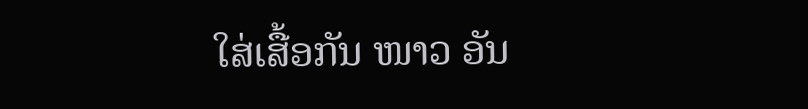ໃສ່ເສື້ອກັນ ໜາວ ອັນ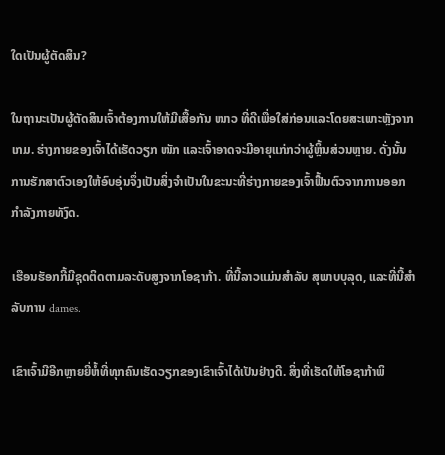ໃດເປັນຜູ້ຕັດສິນ?

ໃນຖານະເປັນຜູ້ຕັດສິນເຈົ້າຕ້ອງການໃຫ້ມີເສື້ອກັນ ໜາວ ທີ່ດີເພື່ອໃສ່ກ່ອນແລະໂດຍສະເພາະຫຼັງຈາກເກມ. ຮ່າງກາຍຂອງເຈົ້າໄດ້ເຮັດວຽກ ໜັກ ແລະເຈົ້າອາດຈະມີອາຍຸແກ່ກວ່າຜູ້ຫຼິ້ນສ່ວນຫຼາຍ. ດັ່ງນັ້ນການຮັກສາຕົວເອງໃຫ້ອົບອຸ່ນຈຶ່ງເປັນສິ່ງຈໍາເປັນໃນຂະນະທີ່ຮ່າງກາຍຂອງເຈົ້າຟື້ນຕົວຈາກການອອກກໍາລັງກາຍທັງົດ.

ເຮືອນຮັອກກີ້ມີຊຸດຕິດຕາມລະດັບສູງຈາກໂອຊາກ້າ. ທີ່ນີ້ລາວແມ່ນສໍາລັບ ສຸພາບບຸລຸດ, ແລະທີ່ນີ້ສໍາລັບການ dames.

ເຂົາເຈົ້າມີອີກຫຼາຍຍີ່ຫໍ້ທີ່ທຸກຄົນເຮັດວຽກຂອງເຂົາເຈົ້າໄດ້ເປັນຢ່າງດີ. ສິ່ງທີ່ເຮັດໃຫ້ໂອຊາກ້າພິ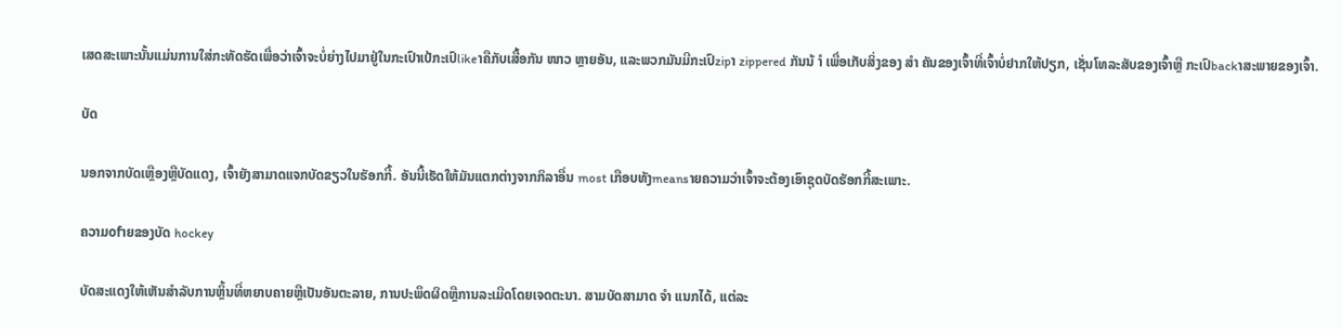ເສດສະເພາະນັ້ນແມ່ນການໃສ່ກະທັດຮັດເພື່ອວ່າເຈົ້າຈະບໍ່ຍ່າງໄປມາຢູ່ໃນກະເປົາເປ້ກະເປົlikeາຄືກັບເສື້ອກັນ ໜາວ ຫຼາຍອັນ, ແລະພວກມັນມີກະເປົzipາ zippered ກັນນ້ ຳ ເພື່ອເກັບສິ່ງຂອງ ສຳ ຄັນຂອງເຈົ້າທີ່ເຈົ້າບໍ່ຢາກໃຫ້ປຽກ, ເຊັ່ນໂທລະສັບຂອງເຈົ້າຫຼື ກະເປົbackາສະພາຍຂອງເຈົ້າ.

ບັດ

ນອກຈາກບັດເຫຼືອງຫຼືບັດແດງ, ເຈົ້າຍັງສາມາດແຈກບັດຂຽວໃນຮັອກກີ້. ອັນນີ້ເຮັດໃຫ້ມັນແຕກຕ່າງຈາກກິລາອື່ນ most ເກືອບທັງmeansາຍຄວາມວ່າເຈົ້າຈະຕ້ອງເອົາຊຸດບັດຮັອກກີ້ສະເພາະ.

ຄວາມofາຍຂອງບັດ hockey

ບັດສະແດງໃຫ້ເຫັນສໍາລັບການຫຼິ້ນທີ່ຫຍາບຄາຍຫຼືເປັນອັນຕະລາຍ, ການປະພຶດຜິດຫຼືການລະເມີດໂດຍເຈດຕະນາ. ສາມບັດສາມາດ ຈຳ ແນກໄດ້, ແຕ່ລະ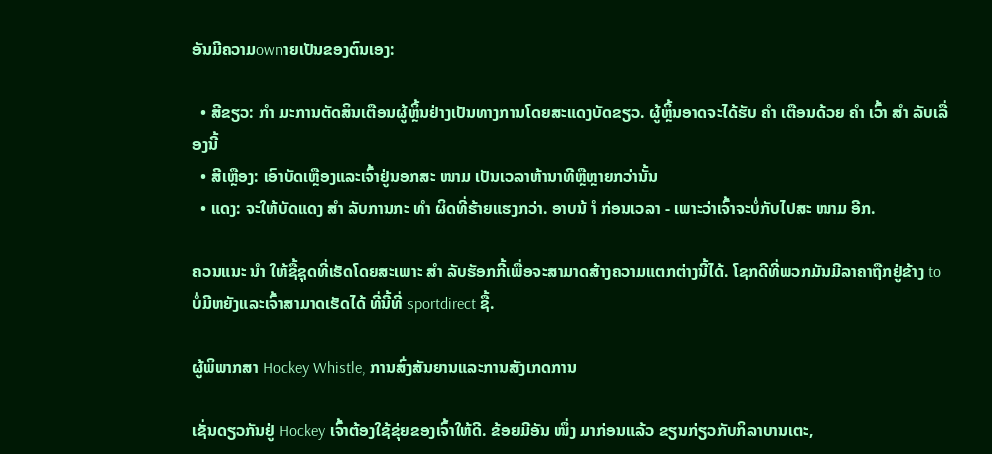ອັນມີຄວາມownາຍເປັນຂອງຕົນເອງ:

  • ສີຂຽວ: ກຳ ມະການຕັດສິນເຕືອນຜູ້ຫຼິ້ນຢ່າງເປັນທາງການໂດຍສະແດງບັດຂຽວ. ຜູ້ຫຼິ້ນອາດຈະໄດ້ຮັບ ຄຳ ເຕືອນດ້ວຍ ຄຳ ເວົ້າ ສຳ ລັບເລື່ອງນີ້
  • ສີເຫຼືອງ: ເອົາບັດເຫຼືອງແລະເຈົ້າຢູ່ນອກສະ ໜາມ ເປັນເວລາຫ້ານາທີຫຼືຫຼາຍກວ່ານັ້ນ
  • ແດງ: ຈະໃຫ້ບັດແດງ ສຳ ລັບການກະ ທຳ ຜິດທີ່ຮ້າຍແຮງກວ່າ. ອາບນ້ ຳ ກ່ອນເວລາ - ເພາະວ່າເຈົ້າຈະບໍ່ກັບໄປສະ ໜາມ ອີກ.

ຄວນແນະ ນຳ ໃຫ້ຊື້ຊຸດທີ່ເຮັດໂດຍສະເພາະ ສຳ ລັບຮັອກກີ້ເພື່ອຈະສາມາດສ້າງຄວາມແຕກຕ່າງນີ້ໄດ້. ໂຊກດີທີ່ພວກມັນມີລາຄາຖືກຢູ່ຂ້າງ to ບໍ່ມີຫຍັງແລະເຈົ້າສາມາດເຮັດໄດ້ ທີ່ນີ້ທີ່ sportdirect ຊື້.

ຜູ້ພິພາກສາ Hockey Whistle, ການສົ່ງສັນຍານແລະການສັງເກດການ

ເຊັ່ນດຽວກັນຢູ່ Hockey ເຈົ້າຕ້ອງໃຊ້ຂຸ່ຍຂອງເຈົ້າໃຫ້ດີ. ຂ້ອຍມີອັນ ໜຶ່ງ ມາກ່ອນແລ້ວ ຂຽນກ່ຽວກັບກິລາບານເຕະ,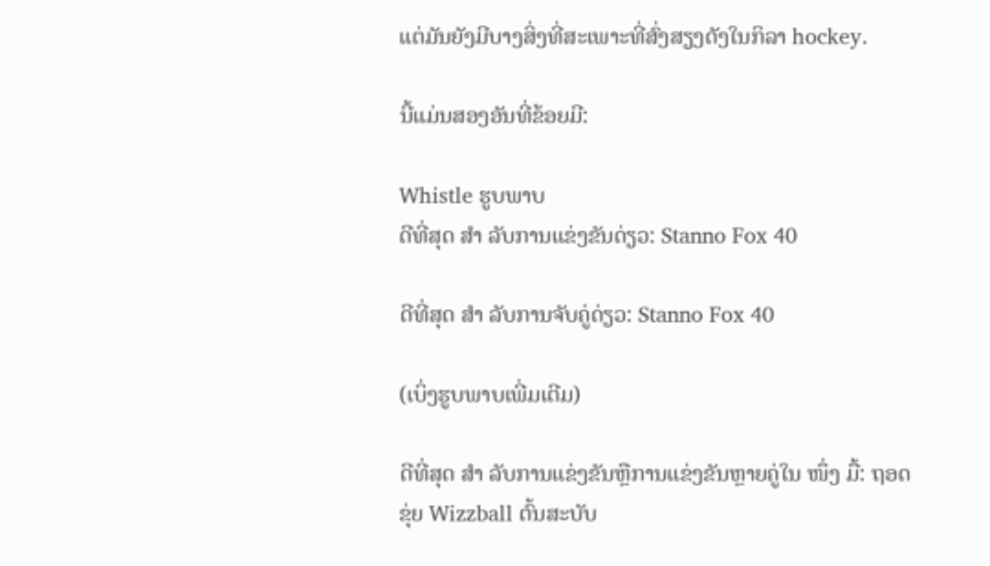ແຕ່ມັນຍັງມີບາງສິ່ງທີ່ສະເພາະທີ່ສົ່ງສຽງດັງໃນກິລາ hockey.

ນີ້ແມ່ນສອງອັນທີ່ຂ້ອຍມີ:

Whistle ຮູບພາບ
ດີທີ່ສຸດ ສຳ ລັບການແຂ່ງຂັນດ່ຽວ: Stanno Fox 40

ດີທີ່ສຸດ ສຳ ລັບການຈັບຄູ່ດ່ຽວ: Stanno Fox 40

(ເບິ່ງຮູບພາບເພີ່ມເຕີມ)

ດີທີ່ສຸດ ສຳ ລັບການແຂ່ງຂັນຫຼືການແຂ່ງຂັນຫຼາຍຄູ່ໃນ ໜຶ່ງ ມື້: ຖອດຂຸ່ຍ Wizzball ຕົ້ນສະບັບ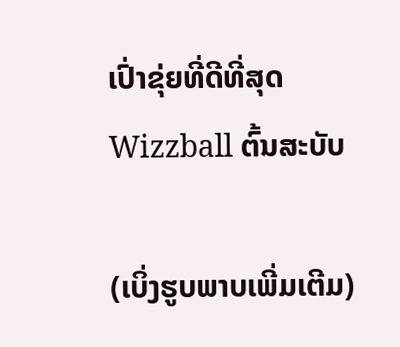ເປົ່າຂຸ່ຍທີ່ດີທີ່ສຸດ Wizzball ຕົ້ນສະບັບ

(ເບິ່ງຮູບພາບເພີ່ມເຕີມ)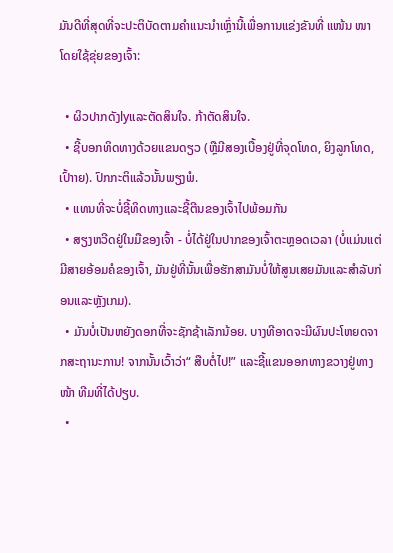ມັນດີທີ່ສຸດທີ່ຈະປະຕິບັດຕາມຄໍາແນະນໍາເຫຼົ່ານີ້ເພື່ອການແຂ່ງຂັນທີ່ ແໜ້ນ ໜາ ໂດຍໃຊ້ຂຸ່ຍຂອງເຈົ້າ:

  • ຜິວປາກດັງlyແລະຕັດສິນໃຈ. ກ້າຕັດສິນໃຈ.
  • ຊີ້ບອກທິດທາງດ້ວຍແຂນດຽວ (ຫຼືມີສອງເບື້ອງຢູ່ທີ່ຈຸດໂທດ, ຍິງລູກໂທດ, ເປົ້າາຍ). ປົກກະຕິແລ້ວນັ້ນພຽງພໍ.
  • ແທນທີ່ຈະບໍ່ຊີ້ທິດທາງແລະຊີ້ຕີນຂອງເຈົ້າໄປພ້ອມກັນ
  • ສຽງຫວີດຢູ່ໃນມືຂອງເຈົ້າ - ບໍ່ໄດ້ຢູ່ໃນປາກຂອງເຈົ້າຕະຫຼອດເວລາ (ບໍ່ແມ່ນແຕ່ມີສາຍອ້ອມຄໍຂອງເຈົ້າ, ມັນຢູ່ທີ່ນັ້ນເພື່ອຮັກສາມັນບໍ່ໃຫ້ສູນເສຍມັນແລະສໍາລັບກ່ອນແລະຫຼັງເກມ).
  • ມັນບໍ່ເປັນຫຍັງດອກທີ່ຈະຊັກຊ້າເລັກນ້ອຍ. ບາງທີອາດຈະມີຜົນປະໂຫຍດຈາກສະຖານະການ! ຈາກນັ້ນເວົ້າວ່າ“ ສືບຕໍ່ໄປ!” ແລະຊີ້ແຂນອອກທາງຂວາງຢູ່ທາງ ໜ້າ ທີມທີ່ໄດ້ປຽບ.
  •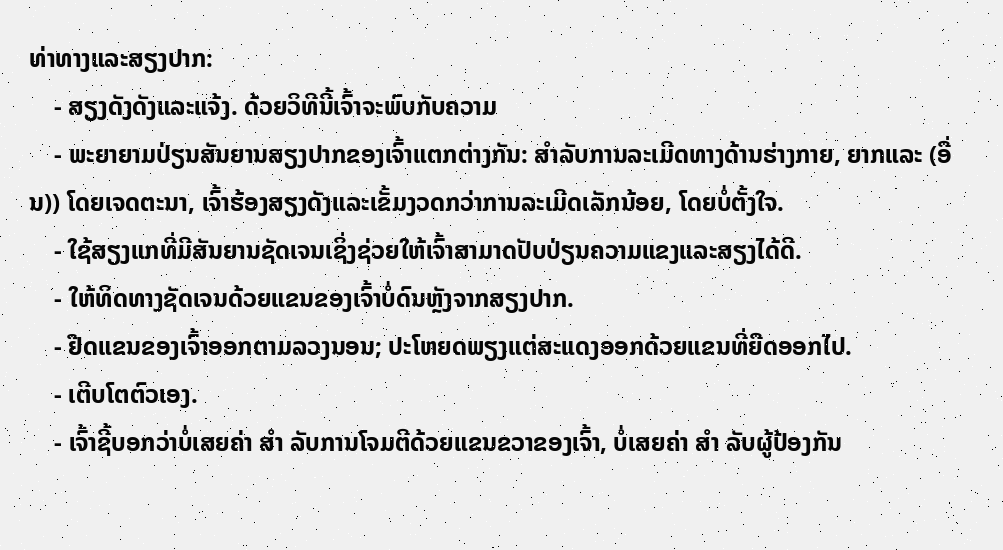ທ່າທາງແລະສຽງປາກ:
    - ສຽງດັງດັງແລະແຈ້ງ. ດ້ວຍວິທີນີ້ເຈົ້າຈະພົບກັບຄວາມ
    - ພະຍາຍາມປ່ຽນສັນຍານສຽງປາກຂອງເຈົ້າແຕກຕ່າງກັນ: ສໍາລັບການລະເມີດທາງດ້ານຮ່າງກາຍ, ຍາກແລະ (ອື່ນ)) ໂດຍເຈດຕະນາ, ເຈົ້າຮ້ອງສຽງດັງແລະເຂັ້ມງວດກວ່າການລະເມີດເລັກນ້ອຍ, ໂດຍບໍ່ຕັ້ງໃຈ.
    - ໃຊ້ສຽງແກທີ່ມີສັນຍານຊັດເຈນເຊິ່ງຊ່ວຍໃຫ້ເຈົ້າສາມາດປັບປ່ຽນຄວາມແຂງແລະສຽງໄດ້ດີ.
    - ໃຫ້ທິດທາງຊັດເຈນດ້ວຍແຂນຂອງເຈົ້າບໍ່ດົນຫຼັງຈາກສຽງປາກ.
    - ຢືດແຂນຂອງເຈົ້າອອກຕາມລວງນອນ; ປະໂຫຍດພຽງແຕ່ສະແດງອອກດ້ວຍແຂນທີ່ຍືດອອກໄປ.
    - ເຕີບໂຕຕົວເອງ.
    - ເຈົ້າຊີ້ບອກວ່າບໍ່ເສຍຄ່າ ສຳ ລັບການໂຈມຕີດ້ວຍແຂນຂວາຂອງເຈົ້າ, ບໍ່ເສຍຄ່າ ສຳ ລັບຜູ້ປ້ອງກັນ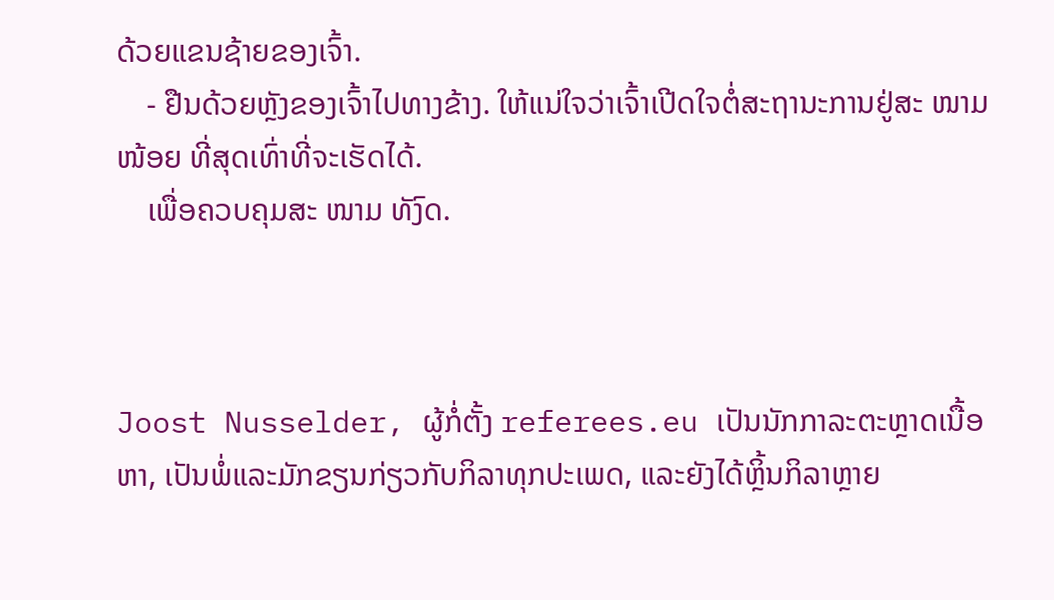ດ້ວຍແຂນຊ້າຍຂອງເຈົ້າ.
    - ຢືນດ້ວຍຫຼັງຂອງເຈົ້າໄປທາງຂ້າງ. ໃຫ້ແນ່ໃຈວ່າເຈົ້າເປີດໃຈຕໍ່ສະຖານະການຢູ່ສະ ໜາມ ໜ້ອຍ ທີ່ສຸດເທົ່າທີ່ຈະເຮັດໄດ້.
    ເພື່ອຄວບຄຸມສະ ໜາມ ທັງົດ.



Joost Nusselder, ຜູ້ກໍ່ຕັ້ງ referees.eu ເປັນນັກກາລະຕະຫຼາດເນື້ອຫາ, ເປັນພໍ່ແລະມັກຂຽນກ່ຽວກັບກິລາທຸກປະເພດ, ແລະຍັງໄດ້ຫຼິ້ນກິລາຫຼາຍ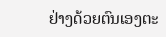ຢ່າງດ້ວຍຕົນເອງຕະ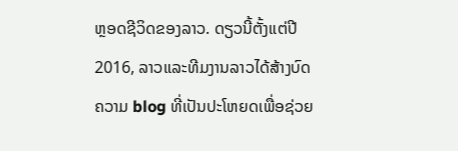ຫຼອດຊີວິດຂອງລາວ. ດຽວນີ້ຕັ້ງແຕ່ປີ 2016, ລາວແລະທີມງານລາວໄດ້ສ້າງບົດຄວາມ blog ທີ່ເປັນປະໂຫຍດເພື່ອຊ່ວຍ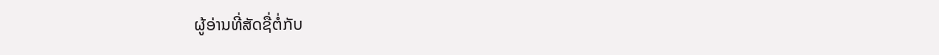ຜູ້ອ່ານທີ່ສັດຊື່ຕໍ່ກັບ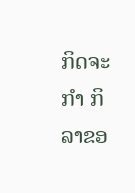ກິດຈະ ກຳ ກິລາຂອ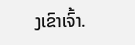ງເຂົາເຈົ້າ.